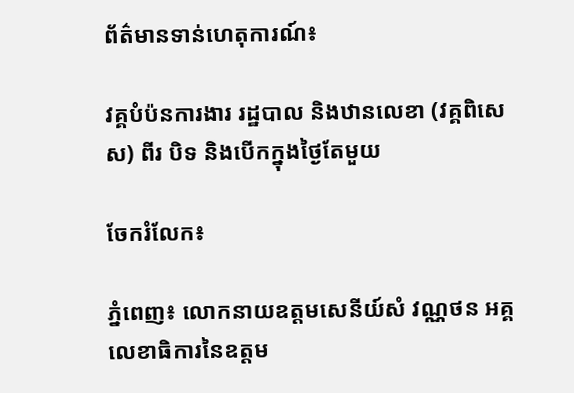ព័ត៌មានទាន់ហេតុការណ៍៖

វគ្គបំប៉នការងារ រដ្ឋបាល និងឋានលេខា (វគ្គពិសេស) ពីរ បិទ និងបើកក្នុងថ្ងៃតែមួយ

ចែករំលែក៖

ភ្នំពេញ៖ លោកនាយឧត្តមសេនីយ៍សំ វណ្ណថន អគ្គលេខាធិការនៃឧត្តម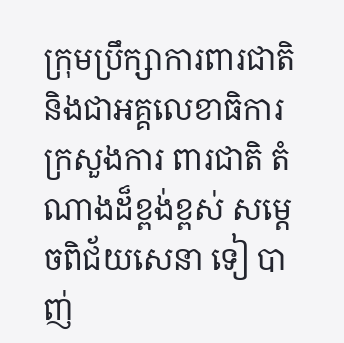ក្រុមប្រឹក្សាការពារជាតិ និងជាអគ្គលេខាធិការ ក្រសួងការ ពារជាតិ តំណាងដ៏ខ្ពង់ខ្ពស់ សម្តេចពិជ័យសេនា ទៀ បាញ់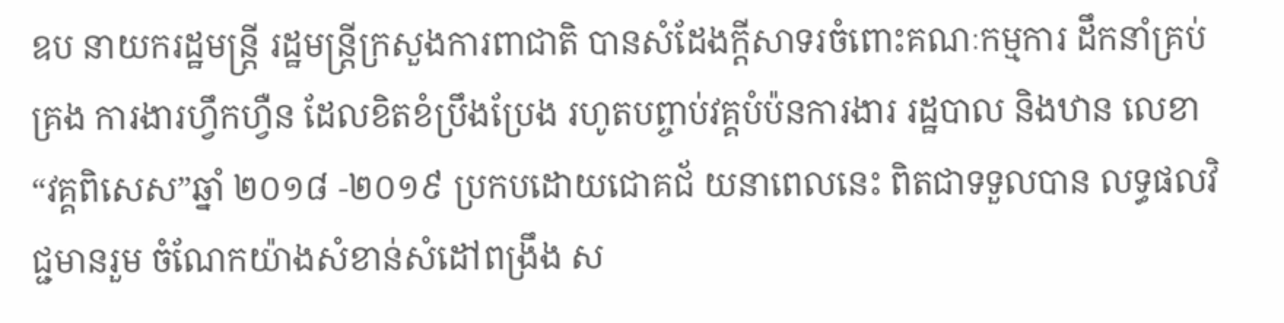ឧប នាយករដ្ឋមន្ត្រី រដ្ឋមន្ត្រីក្រសួងការពាជាតិ បានសំដែងក្តីសាទរចំពោះគណៈកម្មការ ដឹកនាំគ្រប់គ្រង ការងារហ្វឹកហ្វឺន ដែលខិតខំប្រឹងប្រែង រហូតបព្ចាប់វគ្គបំប៉នការងារ រដ្ឋបាល និងឋាន លេខា “វគ្គពិសេស”ឆ្នាំ ២០១៨ -២០១៩ ប្រកបដោយជោគជ័ យនាពេលនេះ ពិតជាទទួលបាន លទ្ធផលវិជ្ជមានរួម ចំណែកយ៉ាងសំខាន់សំដៅពង្រឹង ស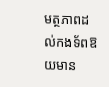មត្ថភាពដល់កងទ័ពឱយមាន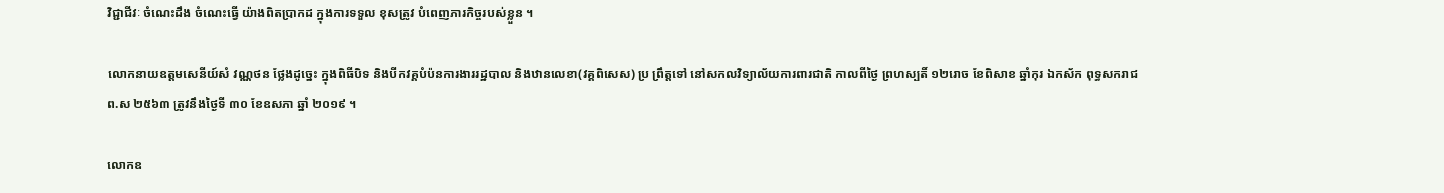វិជ្ជាជីវៈ ចំណេះដឹង ចំណេះធ្វើ យ៉ាងពិតបា្រកដ ក្នុងការទទួល ខុសត្រូវ បំពេញភារកិច្ចរបស់ខ្លួន ។

លោកនាយឧត្តមសេនីយ៍សំ វណ្ណថន ថ្លែងដូច្នេះ ក្នុងពិធីបិទ និងបីកវគ្គបំប៉នការងាររដ្ឋបាល និងឋានលេខា(វគ្គពិសេស) ប្រ ព្រឹត្តទៅ នៅសកលវិទ្យាល័យការពារជាតិ កាលពីថ្ងៃ ព្រហស្បតិ៍ ១២រោច ខែពិសាខ ឆ្នាំកុរ ឯកស័ក ពុទ្ធសករាជ ព.ស ២៥៦៣ ត្រូវនឹងថ្ងៃទី ៣០ ខែឧសភា ឆ្នាំ ២០១៩ ។

លោកឧ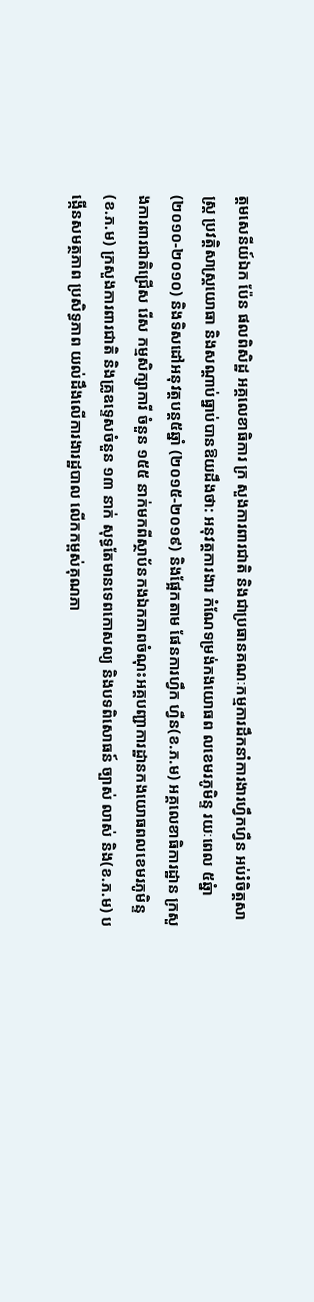ត្តមសេនីយ៍ឯក ប៉ែន ផលពិសិដ្ឋ អគ្គលេខាធិការ ក្រ សួងការពារជាតិ និងជាប្រធានគណៈកម្មការដឹកនាំការងារហ្វឹកហ្វឺន អប់រំចិត្តសាស្ត្រ ប្រវត្តិសាស្ត្រយោធា និងសណ្តាប់ធ្នាប់បានឱយដឹងថា: អនុវត្តការងារ កំណែទម្រង់កងយោធព លខេមរភូមិន្ទ រយៈពេល ៥ឆ្នំា(២០១០-២០១០) និងទិសដៅអនុវត្តបន្ត៥ឆ្នាំ (២០១៥-២០១៩) និងផ្អែកតាម ផែនការហ្វឹក ហ្វឺន(ខ.ភ.ម) អគ្គលេខាធិការដ្ឋាន ក្រសួងការពារជាតិជ្រើស រើស កម្មសិក្សាការី ចំនួន ១៥៥ នាក់មកពីស្ថាប័នកងឯកភាពចំណុះអគ្គបញ្ជាការដ្ឋានកងយោធពលខេមរភូមិន្ទ (ខ.ភ.ម) ក្រសួងការពារជាតិ និងគ្រូឧទ្ទេសចំនួន ១៣ នាក់ សុទ្ធតែមានទេពកោសល្យ និងបទពិសោធន៍ ច្បាស់ លាស់ និង(ខ.ភ.ម) បង្កើនសមត្ថភាព ប្រសិទ្ធភាព យល់ដឹងលើការងារដ្ឋបាល លើកកម្ពស់គុណភា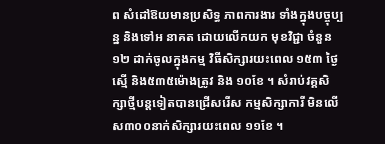ព សំដៅឱយមានប្រសិទ្ធ ភាពការងារ ទាំងក្នុងបច្ចុប្បន្ន និងទៅអ នាគត ដោយលើកយក មុខវិជ្ជា ចំនួន ១២ ដាក់ចូលក្នុងកម្ម វិធីសិក្សារយះពេល ១៥៣ ថ្ងៃ ស្មើ និង៥៣៥ម៉ោងត្រូវ និង ១០ខែ ។ សំរាប់វគ្គសិក្សាថ្មីបន្តទៀតបានជ្រើសរើស កម្មសិក្សាការី មិនលើស៣០០នាក់សិក្សារយះពេល ១១ខែ ។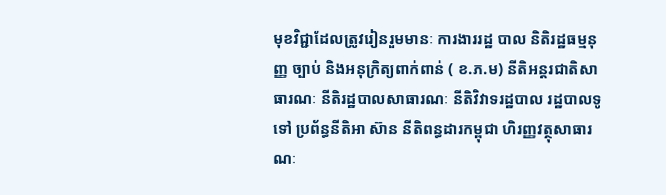មុខវិជ្ជាដែលត្រូវរៀនរួមមានៈ ការងាររដ្ឋ បាល និតិរដ្ឋធម្មនុញ្ញ ច្បាប់ និងអនុក្រិត្យពាក់ពាន់ ( ខ.ភ.ម) នីតិអន្តរជាតិសា ធារណៈ នីតិរដ្ឋបាលសាធារណៈ នីតិវិវាទរដ្ឋបាល រដ្ឋបាលទូទៅ ប្រព័ន្ធនីតិអា ស៊ាន នីតិពន្ធដារកម្ពុជា ហិរញ្ញវត្ថុសាធារណៈ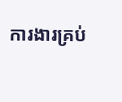ការងារគ្រប់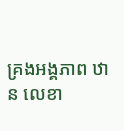គ្រងអង្គភាព ឋាន លេខា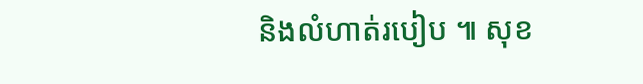និងលំហាត់របៀប ៕ សុខ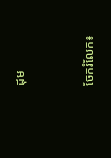ដុម


ចែករំលែក៖